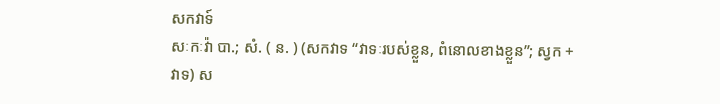សកវាទ៍
សៈកៈវ៉ា បា.; សំ. ( ន. ) (សកវាទ “វាទៈរបស់ខ្លួន, ពំនោលខាងខ្លួន”; ស្វក + វាទ) ស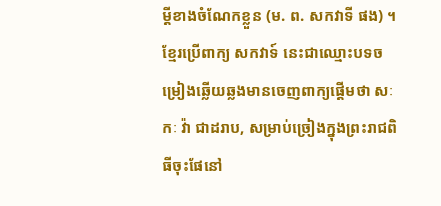ម្ដីខាងចំណែកខ្លួន (ម. ព. សកវាទី ផង) ។ ខ្មែរប្រើពាក្យ សកវាទ៍ នេះជាឈ្មោះបទចម្រៀងឆ្លើយឆ្លងមានចេញពាក្យផ្តើមថា សៈ កៈ វ៉ា ជាដរាប, សម្រាប់ច្រៀងក្នុងព្រះរាជពិធីចុះផែនៅ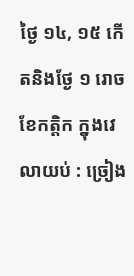ថ្ងៃ ១៤, ១៥ កើតនិងថ្ងែ ១ រោច ខែកត្ដិក ក្នុងវេលាយប់ : ច្រៀង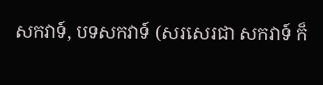សកវាទ៍, បទសកវាទ៍ (សរសេរជា សកវាទ៍ ក៏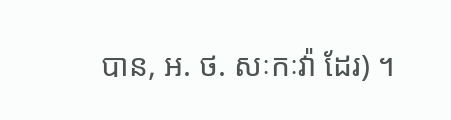បាន, អ. ថ. សៈកៈវ៉ា ដែរ) ។